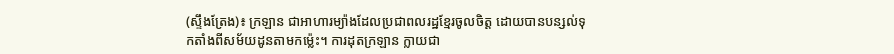(ស្ទឹងត្រែង)៖ ក្រឡាន ជាអាហារម្យ៉ាងដែលប្រជាពលរដ្ឋខ្មែរចូលចិត្ត ដោយបានបន្សល់ទុកតាំងពីសម័យដូនតាមកម្ល៉េះ។ ការដុតក្រឡាន ក្លាយជា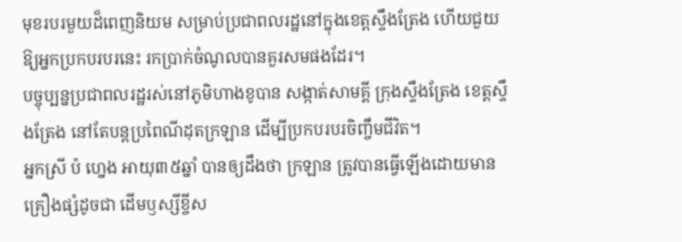មុខរបរមួយដ៏ពេញនិយម សម្រាប់ប្រជាពលរដ្ឋនៅក្នុងខេត្តស្ទឹងត្រែង ហើយជួយឱ្យអ្នកប្រកបរបរនេះ រកប្រាក់ចំណូលបានគួរសមផងដែរ។
បច្ចុប្បន្នប្រជាពលរដ្ឋរស់នៅភូមិហាងខូបាន សង្កាត់សាមគ្គី ក្រុងស្ទឹងត្រែង ខេត្តស្ទឹងត្រែង នៅតែបន្តប្រពៃណីដុតក្រឡាន ដើម្បីប្រកបរបរចិញ្ចឹមជីវិត។
អ្នកស្រី ប៉ ហ្នេង អាយុ៣៥ឆ្នាំ បានឲ្យដឹងថា ក្រឡាន ត្រូវបានធ្វើឡើងដោយមានគ្រឿងផ្សំដូចជា ដើមឫស្សីខ្ចីស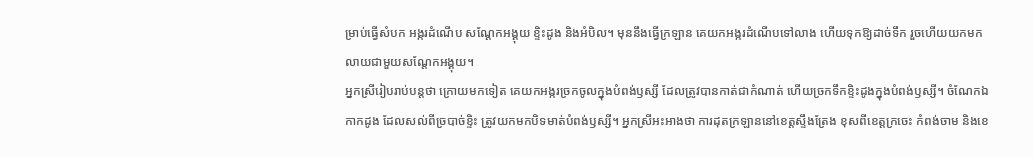ម្រាប់ធ្វើសំបក អង្ករដំណើប សណ្តែកអង្គុយ ខ្ទិះដូង និងអំបិល។ មុននឹងធ្វើក្រឡាន គេយកអង្ករដំណើបទៅលាង ហើយទុកឱ្យដាច់ទឹក រួចហើយយកមកលាយជាមួយសណ្ដែកអង្គុយ។
អ្នកស្រីរៀបរាប់បន្តថា ក្រោយមកទៀត គេយកអង្ករច្រកចូលក្នុងបំពង់ឫស្សី ដែលត្រូវបានកាត់ជាកំណាត់ ហើយច្រកទឹកខ្ទិះដូងក្នុងបំពង់ឫស្សី។ ចំណែកឯកាកដូង ដែលសល់ពីច្របាច់ខ្ទិះ ត្រូវយកមកបិទមាត់បំពង់ឫស្សី។ អ្នកស្រីអះអាងថា ការដុតក្រឡាននៅខេត្តស្ទឹងត្រែង ខុសពីខេត្តក្រចេះ កំពង់ចាម និងខេ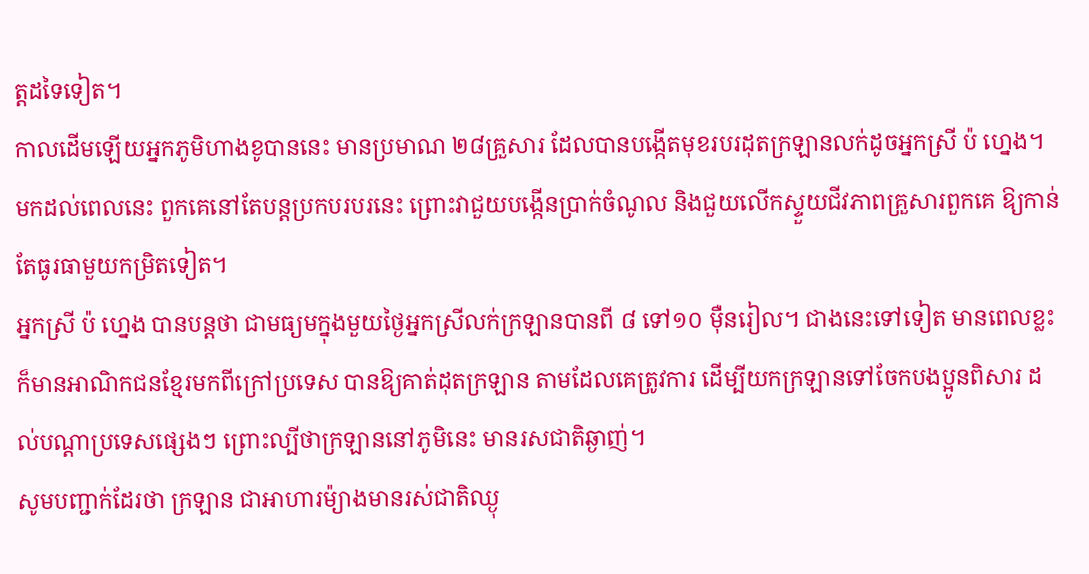ត្តដទៃទៀត។
កាលដើមឡើយអ្នកភូមិហាងខូបាននេះ មានប្រមាណ ២៨គ្រួសារ ដែលបានបង្កើតមុខរបរដុតក្រឡានលក់ដូចអ្នកស្រី ប៉ ហ្នេង។ មកដល់ពេលនេះ ពួកគេនៅតែបន្តប្រកបរបរនេះ ព្រោះវាជួយបង្កើនប្រាក់ចំណូល និងជួយលើកស្ទួយជីវភាពគ្រួសារពួកគេ ឱ្យកាន់តែធូរធាមួយកម្រិតទៀត។
អ្នកស្រី ប៉ ហ្នេង បានបន្តថា ជាមធ្យមក្នុងមួយថ្ងៃអ្នកស្រីលក់ក្រឡានបានពី ៨ ទៅ១០ ម៉ឺនរៀល។ ជាងនេះទៅទៀត មានពេលខ្លះ ក៏មានអាណិកជនខ្មែរមកពីក្រៅប្រទេស បានឱ្យគាត់ដុតក្រឡាន តាមដែលគេត្រូវការ ដើម្បីយកក្រឡានទៅចែកបងប្អូនពិសារ ដល់បណ្ដាប្រទេសផ្សេងៗ ព្រោះល្បីថាក្រឡាននៅភូមិនេះ មានរសជាតិឆ្ងាញ់។
សូមបញ្ជាក់ដែរថា ក្រឡាន ជាអាហារម៉្យាងមានរស់ជាតិឈ្ងុ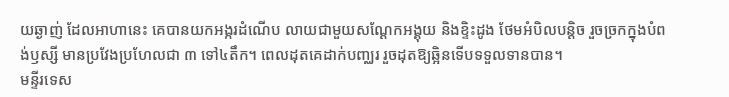យឆ្ងាញ់ ដែលអាហានេះ គេបានយកអង្ករដំណើប លាយជាមួយសណ្ដែកអង្គុយ និងខ្ទិះដូង ថែមអំបិលបន្តិច រួចច្រកក្នុងបំពង់ឫស្សី មានប្រវែងប្រហែលជា ៣ ទៅ៤តឹក។ ពេលដុតគេដាក់បញ្ឈរ រួចដុតឱ្យឆ្អិនទើបទទួលទានបាន។
មន្ទីរទេស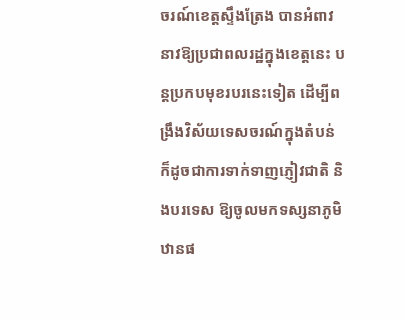ចរណ៍ខេត្តស្ទឹងត្រែង បានអំពាវនាវឱ្យប្រជាពលរដ្ឋក្នុងខេត្តនេះ បន្តប្រកបមុខរបរនេះទៀត ដើម្បីពង្រឹងវិស័យទេសចរណ៍ក្នុងតំបន់ ក៏ដូចជាការទាក់ទាញភ្ញៀវជាតិ និងបរទេស ឱ្យចូលមកទស្សនាភូមិឋានផ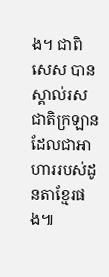ង។ ជាពិសេស បានស្គាល់រសជាតិក្រឡាន ដែលជាអាហាររបស់ដូនតាខ្មែរផង៕